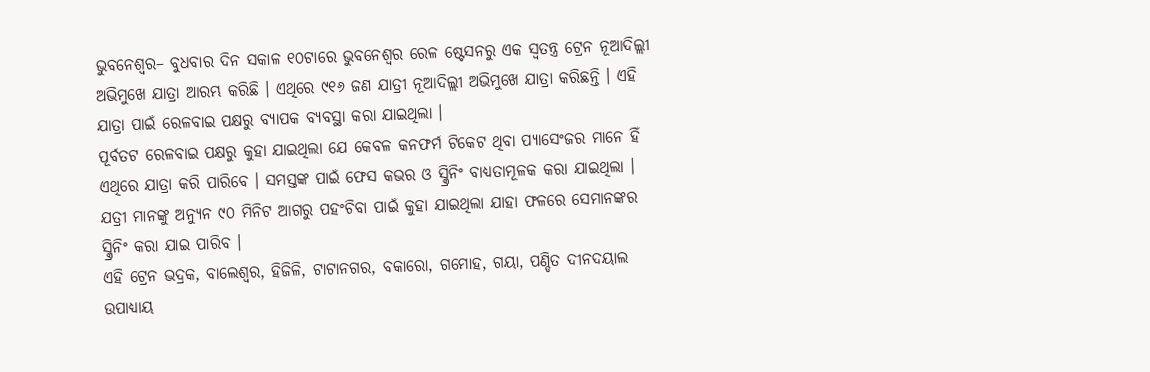ଭୁବନେଶ୍ୱର– ବୁଧବାର ଦିନ ସକାଳ ୧୦ଟାରେ ଭୁବନେଶ୍ୱର ରେଳ ଷ୍ଟେସନରୁ ଏକ ସ୍ୱତନ୍ତ୍ର ଟ୍ରେନ ନୂଆଦିଲ୍ଲୀ ଅଭିମୁଖେ ଯାତ୍ରା ଆରମ୍ଭ କରିଛି । ଏଥିରେ ୯୧୬ ଜଣ ଯାତ୍ରୀ ନୂଆଦିଲ୍ଲୀ ଅଭିମୁଖେ ଯାତ୍ରା କରିଛନ୍ତି । ଏହି ଯାତ୍ରା ପାଇଁ ରେଳବାଇ ପକ୍ଷରୁ ବ୍ୟାପକ ବ୍ୟବସ୍ଥା କରା ଯାଇଥିଲା ।
ପୂର୍ବତଟ ରେଳବାଇ ପକ୍ଷରୁ କୁହା ଯାଇଥିଲା ଯେ କେବଳ କନଫର୍ମ ଟିକେଟ ଥିବା ପ୍ୟାସେଂଜର ମାନେ ହିଁ ଏଥିରେ ଯାତ୍ରା କରି ପାରିବେ । ସମସ୍ତଙ୍କ ପାଇଁ ଫେସ କଭର ଓ ସ୍କ୍ରିନିଂ ବାଧ୍ୟତାମୂଳକ କରା ଯାଇଥିଲା । ଯତ୍ରୀ ମାନଙ୍କୁ ଅନ୍ୟୁନ ୯୦ ମିନିଟ ଆଗରୁ ପହଂଚିବା ପାଇଁ କୁହା ଯାଇଥିଲା ଯାହା ଫଳରେ ସେମାନଙ୍କର ସ୍କ୍ରିନିଂ କରା ଯାଇ ପାରିବ ।
ଏହି ଟ୍ରେନ ଭଦ୍ରକ, ବାଲେଶ୍ୱର, ହିଜିଳି, ଟାଟାନଗର, ବକାରୋ, ଗମୋହ, ଗୟା, ପଣ୍ଡିତ ଦୀନଦୟାଲ ଉପାଧ୍ୟାୟ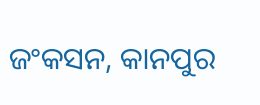ଜଂକସନ, କାନପୁର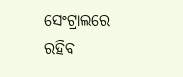ସେଂଟ୍ରାଲରେ ରହିବ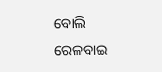ବୋଲି ରେଳବାଇ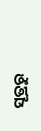ସୂତ୍ରରୁ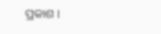ପ୍ରକାଶ ।